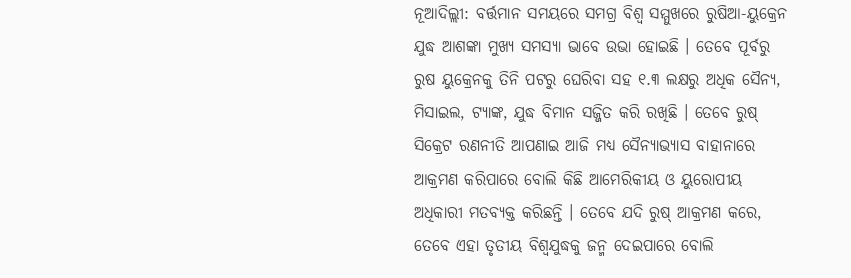ନୂଆଦିଲ୍ଲୀ: ବର୍ତ୍ତମାନ ସମୟରେ ସମଗ୍ର ବିଶ୍ୱ ସମ୍ମୁଖରେ ରୁଷିଆ-ୟୁକ୍ରେନ ଯୁଦ୍ଧ ଆଶଙ୍କା ମୁଖ୍ୟ ସମସ୍ୟା ଭାବେ ଉଭା ହୋଇଛି । ତେବେ ପୂର୍ବରୁ ରୁଷ ୟୁକ୍ରେନକୁ ତିନି ପଟରୁ ଘେରିବା ସହ ୧.୩ ଲକ୍ଷରୁ ଅଧିକ ସୈନ୍ୟ, ମିସାଇଲ, ଟ୍ୟାଙ୍କ, ଯୁଦ୍ଧ ବିମାନ ସଜ୍ଜିତ କରି ରଖିଛି । ତେବେ ରୁଷ୍ ସିକ୍ରେଟ ରଣନୀତି ଆପଣାଇ ଆଜି ମଧ୍ୟ ସୈନ୍ୟାଭ୍ୟାସ ବାହାନାରେ ଆକ୍ରମଣ କରିପାରେ ବୋଲି କିଛି ଆମେରିକୀୟ ଓ ୟୁରୋପୀୟ ଅଧିକାରୀ ମତବ୍ୟକ୍ତ କରିଛନ୍ତି । ତେବେ ଯଦି ରୁଷ୍ ଆକ୍ରମଣ କରେ, ତେବେ ଏହା ତୃତୀୟ ବିଶ୍ୱଯୁଦ୍ଧକୁ ଜନ୍ମ ଦେଇପାରେ ବୋଲି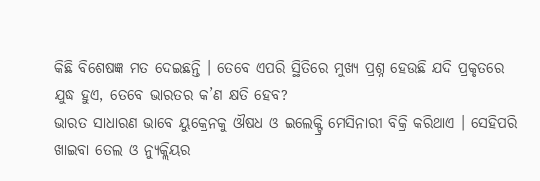କିଛି ବିଶେଷଜ୍ଞ ମତ ଦେଇଛନ୍ତି । ତେବେ ଏପରି ସ୍ଥିତିରେ ମୁଖ୍ୟ ପ୍ରଶ୍ନ ହେଉଛି ଯଦି ପ୍ରକୃତରେ ଯୁଦ୍ଧ ହୁଏ, ତେବେ ଭାରତର କ’ଣ କ୍ଷତି ହେବ?
ଭାରତ ସାଧାରଣ ଭାବେ ୟୁକ୍ରେନକୁ ଔଷଧ ଓ ଇଲେକ୍ଟ୍ରି ମେସିନାରୀ ବିକ୍ରି କରିଥାଏ । ସେହିପରି ଖାଇବା ତେଲ ଓ ନ୍ୟୁକ୍ଲିୟର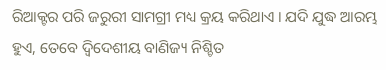ରିଆକ୍ଟର ପରି ଜରୁରୀ ସାମଗ୍ରୀ ମଧ୍ୟ କ୍ରୟ କରିଥାଏ । ଯଦି ଯୁଦ୍ଧ ଆରମ୍ଭ ହୁଏ, ତେବେ ଦ୍ୱିଦେଶୀୟ ବାଣିଜ୍ୟ ନିଶ୍ଚିତ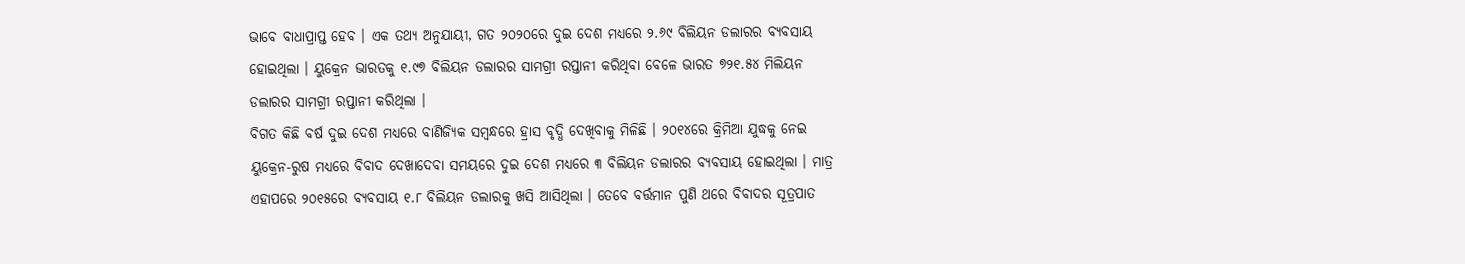ଭାବେ ବାଧାପ୍ରାପ୍ତ ହେବ । ଏକ ତଥ୍ୟ ଅନୁଯାୟୀ, ଗତ ୨୦୨୦ରେ ଦୁଇ ଦେଶ ମଧ୍ୟରେ ୨.୬୯ ବିଲିୟନ ଡଲାରର ବ୍ୟବସାୟ ହୋଇଥିଲା । ୟୁକ୍ରେନ ଭାରତକୁ ୧.୯୭ ବିଲିୟନ ଡଲାରର ସାମଗ୍ରୀ ରପ୍ତାନୀ କରିଥିବା ବେଳେ ଭାରତ ୭୨୧.୫୪ ମିଲିୟନ ଡଲାରର ସାମଗ୍ରୀ ରପ୍ତାନୀ କରିଥିଲା ।
ବିଗତ କିଛି ବର୍ଷ ଦୁଇ ଦେଶ ମଧ୍ୟରେ ବାଣିଜ୍ୟିକ ସମ୍ବନ୍ଧରେ ହ୍ରାସ ବୃଦ୍ଧି ଦେଖିବାକୁ ମିଳିଛି । ୨୦୧୪ରେ କ୍ରିମିଆ ଯୁଦ୍ଧକୁ ନେଇ ୟୁକ୍ରେନ-ରୁଷ ମଧ୍ୟରେ ବିବାଦ ଦେଖାଦେବା ସମୟରେ ଦୁଇ ଦେଶ ମଧ୍ୟରେ ୩ ବିଲିୟନ ଡଲାରର ବ୍ୟବସାୟ ହୋଇଥିଲା । ମାତ୍ର ଏହାପରେ ୨୦୧୫ରେ ବ୍ୟବସାୟ ୧.୮ ବିଲିୟନ ଡଲାରକୁ ଖସି ଆସିଥିଲା । ତେବେ ବର୍ତ୍ତମାନ ପୁଣି ଥରେ ବିବାଦର ସୂତ୍ରପାତ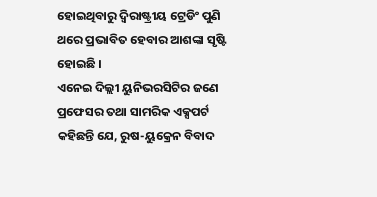ହୋଇଥିବାରୁ ଦ୍ୱିରାଷ୍ଟ୍ରୀୟ ଟ୍ରେଡିଂ ପୁଣି ଥରେ ପ୍ରଭାବିତ ହେବାର ଆଶଙ୍କା ସୃଷ୍ଟି ହୋଇଛି ।
ଏନେଇ ଦିଲ୍ଲୀ ୟୁନିଭରସିଟିର ଜଣେ ପ୍ରଫେସର ତଥା ସାମରିକ ଏକ୍ସପର୍ଟ କହିଛନ୍ତି ଯେ, ରୁଷ-ୟୁକ୍ରେନ ବିବାଦ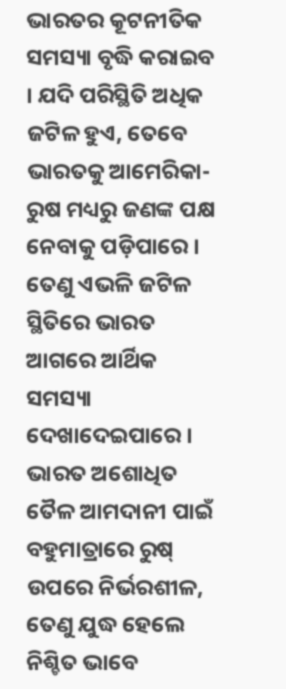ଭାରତର କୂଟନୀତିକ ସମସ୍ୟା ବୃଦ୍ଧି କରାଇବ । ଯଦି ପରିସ୍ଥିତି ଅଧିକ ଜଟିଳ ହୁଏ, ତେବେ ଭାରତକୁ ଆମେରିକା-ରୁଷ ମଧ୍ୟରୁ ଜଣଙ୍କ ପକ୍ଷ ନେବାକୁ ପଡ଼ିପାରେ । ତେଣୁ ଏଭଳି ଜଟିଳ ସ୍ଥିତିରେ ଭାରତ ଆଗରେ ଆର୍ଥିକ ସମସ୍ୟା ଦେଖାଦେଇପାରେ । ଭାରତ ଅଶୋଧିତ ତୈଳ ଆମଦାନୀ ପାଇଁ ବହୁମାତ୍ରାରେ ରୁଷ୍ ଉପରେ ନିର୍ଭରଶୀଳ, ତେଣୁ ଯୁଦ୍ଧ ହେଲେ ନିଶ୍ଚିତ ଭାବେ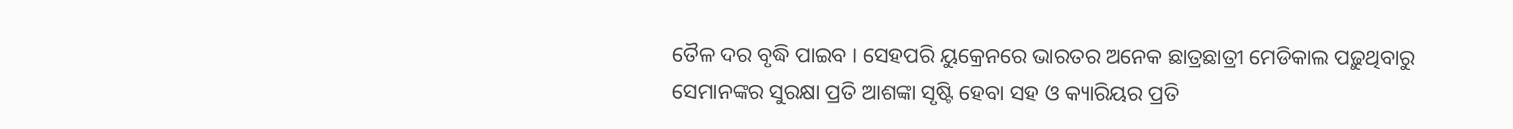ତୈଳ ଦର ବୃଦ୍ଧି ପାଇବ । ସେହପରି ୟୁକ୍ରେନରେ ଭାରତର ଅନେକ ଛାତ୍ରଛାତ୍ରୀ ମେଡିକାଲ ପଢ଼ୁଥିବାରୁ ସେମାନଙ୍କର ସୁରକ୍ଷା ପ୍ରତି ଆଶଙ୍କା ସୃଷ୍ଟି ହେବା ସହ ଓ କ୍ୟାରିୟର ପ୍ରତି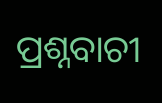ପ୍ରଶ୍ନବାଚୀ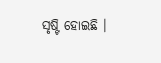ସୃଷ୍ଟି ହୋଇଛି ।